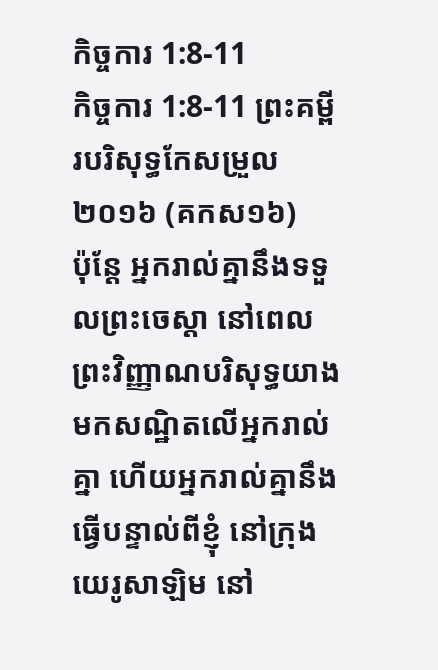កិច្ចការ 1:8-11
កិច្ចការ 1:8-11 ព្រះគម្ពីរបរិសុទ្ធកែសម្រួល ២០១៦ (គកស១៦)
ប៉ុន្តែ អ្នករាល់គ្នានឹងទទួលព្រះចេស្តា នៅពេលព្រះវិញ្ញាណបរិសុទ្ធយាងមកសណ្ឋិតលើអ្នករាល់គ្នា ហើយអ្នករាល់គ្នានឹងធ្វើបន្ទាល់ពីខ្ញុំ នៅក្រុងយេរូសាឡិម នៅ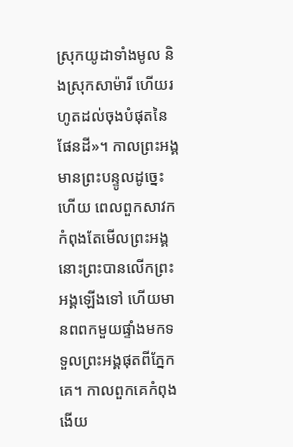ស្រុកយូដាទាំងមូល និងស្រុកសាម៉ារី ហើយរហូតដល់ចុងបំផុតនៃផែនដី»។ កាលព្រះអង្គមានព្រះបន្ទូលដូច្នេះហើយ ពេលពួកសាវកកំពុងតែមើលព្រះអង្គ នោះព្រះបានលើកព្រះអង្គឡើងទៅ ហើយមានពពកមួយផ្ទាំងមកទទួលព្រះអង្គផុតពីភ្នែកគេ។ កាលពួកគេកំពុងងើយ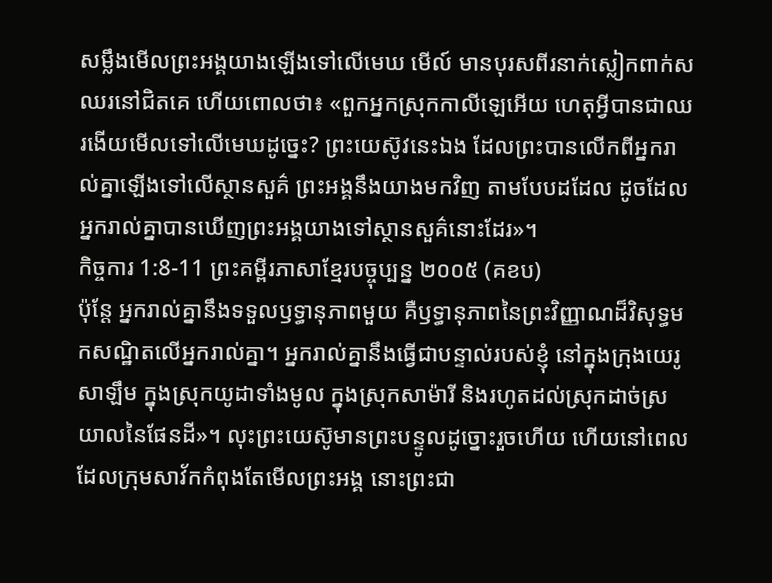សម្លឹងមើលព្រះអង្គយាងឡើងទៅលើមេឃ មើល៍ មានបុរសពីរនាក់ស្លៀកពាក់ស ឈរនៅជិតគេ ហើយពោលថា៖ «ពួកអ្នកស្រុកកាលីឡេអើយ ហេតុអ្វីបានជាឈរងើយមើលទៅលើមេឃដូច្នេះ? ព្រះយេស៊ូវនេះឯង ដែលព្រះបានលើកពីអ្នករាល់គ្នាឡើងទៅលើស្ថានសួគ៌ ព្រះអង្គនឹងយាងមកវិញ តាមបែបដដែល ដូចដែលអ្នករាល់គ្នាបានឃើញព្រះអង្គយាងទៅស្ថានសួគ៌នោះដែរ»។
កិច្ចការ 1:8-11 ព្រះគម្ពីរភាសាខ្មែរបច្ចុប្បន្ន ២០០៥ (គខប)
ប៉ុន្តែ អ្នករាល់គ្នានឹងទទួលឫទ្ធានុភាពមួយ គឺឫទ្ធានុភាពនៃព្រះវិញ្ញាណដ៏វិសុទ្ធមកសណ្ឋិតលើអ្នករាល់គ្នា។ អ្នករាល់គ្នានឹងធ្វើជាបន្ទាល់របស់ខ្ញុំ នៅក្នុងក្រុងយេរូសាឡឹម ក្នុងស្រុកយូដាទាំងមូល ក្នុងស្រុកសាម៉ារី និងរហូតដល់ស្រុកដាច់ស្រយាលនៃផែនដី»។ លុះព្រះយេស៊ូមានព្រះបន្ទូលដូច្នោះរួចហើយ ហើយនៅពេលដែលក្រុមសាវ័កកំពុងតែមើលព្រះអង្គ នោះព្រះជា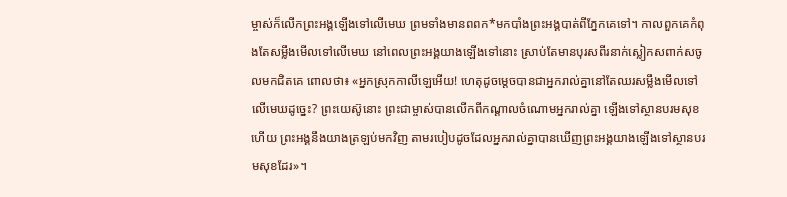ម្ចាស់ក៏លើកព្រះអង្គឡើងទៅលើមេឃ ព្រមទាំងមានពពក*មកបាំងព្រះអង្គបាត់ពីភ្នែកគេទៅ។ កាលពួកគេកំពុងតែសម្លឹងមើលទៅលើមេឃ នៅពេលព្រះអង្គយាងឡើងទៅនោះ ស្រាប់តែមានបុរសពីរនាក់ស្លៀកសពាក់សចូលមកជិតគេ ពោលថា៖ «អ្នកស្រុកកាលីឡេអើយ! ហេតុដូចម្ដេចបានជាអ្នករាល់គ្នានៅតែឈរសម្លឹងមើលទៅលើមេឃដូច្នេះ? ព្រះយេស៊ូនោះ ព្រះជាម្ចាស់បានលើកពីកណ្ដាលចំណោមអ្នករាល់គ្នា ឡើងទៅស្ថានបរមសុខហើយ ព្រះអង្គនឹងយាងត្រឡប់មកវិញ តាមរបៀបដូចដែលអ្នករាល់គ្នាបានឃើញព្រះអង្គយាងឡើងទៅស្ថានបរមសុខដែរ»។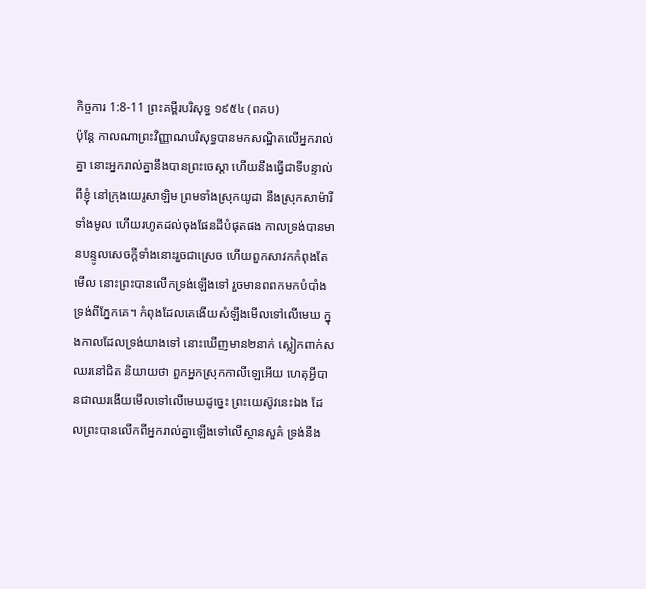កិច្ចការ 1:8-11 ព្រះគម្ពីរបរិសុទ្ធ ១៩៥៤ (ពគប)
ប៉ុន្តែ កាលណាព្រះវិញ្ញាណបរិសុទ្ធបានមកសណ្ឋិតលើអ្នករាល់គ្នា នោះអ្នករាល់គ្នានឹងបានព្រះចេស្តា ហើយនឹងធ្វើជាទីបន្ទាល់ពីខ្ញុំ នៅក្រុងយេរូសាឡិម ព្រមទាំងស្រុកយូដា នឹងស្រុកសាម៉ារីទាំងមូល ហើយរហូតដល់ចុងផែនដីបំផុតផង កាលទ្រង់បានមានបន្ទូលសេចក្ដីទាំងនោះរួចជាស្រេច ហើយពួកសាវកកំពុងតែមើល នោះព្រះបានលើកទ្រង់ឡើងទៅ រួចមានពពកមកបំបាំងទ្រង់ពីភ្នែកគេ។ កំពុងដែលគេងើយសំឡឹងមើលទៅលើមេឃ ក្នុងកាលដែលទ្រង់យាងទៅ នោះឃើញមាន២នាក់ ស្លៀកពាក់ស ឈរនៅជិត និយាយថា ពួកអ្នកស្រុកកាលីឡេអើយ ហេតុអ្វីបានជាឈរងើយមើលទៅលើមេឃដូច្នេះ ព្រះយេស៊ូវនេះឯង ដែលព្រះបានលើកពីអ្នករាល់គ្នាឡើងទៅលើស្ថានសួគ៌ ទ្រង់នឹង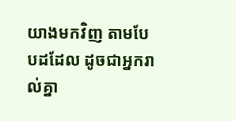យាងមកវិញ តាមបែបដដែល ដូចជាអ្នករាល់គ្នា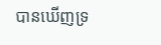បានឃើញទ្រ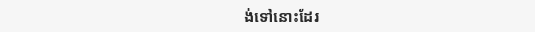ង់ទៅនោះដែរ